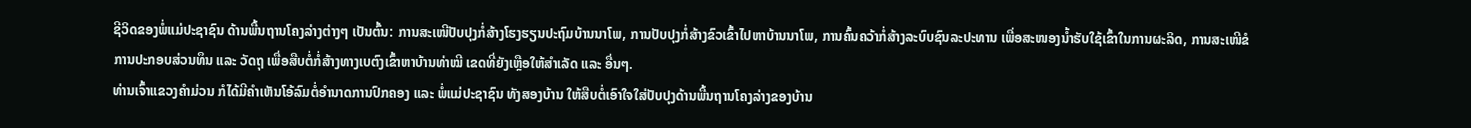ຊີວິດຂອງພໍ່ແມ່ປະຊາຊົນ ດ້ານພື້ນຖານໂຄງລ່າງຕ່າງໆ ເປັນຕົ້ນ: ການສະເໜີປັບປຸງກໍ່ສ້າງໂຮງຮຽນປະຖົມບ້ານນາໂພ, ການປັບປຸງກໍ່ສ້າງຂົວເຂົ້າໄປຫາບ້ານນາໂພ, ການຄົ້ນຄວ້າກໍ່ສ້າງລະບົບຊົນລະປະທານ ເພື່ອສະໜອງນໍ້າຮັບໃຊ້ເຂົ້າໃນການຜະລິດ, ການສະເໜີຂໍການປະກອບສ່ວນທຶນ ແລະ ວັດຖຸ ເພື່ອສືບຕໍ່ກໍ່ສ້າງທາງເບຕົງເຂົ້າຫາບ້ານທ່າໝີ ເຂດທີ່ຍັງເຫຼືອໃຫ້ສຳເລັດ ແລະ ອື່ນໆ.
ທ່ານເຈົ້າແຂວງຄຳມ່ວນ ກໍໄດ້ມີຄໍາເຫັນໂອ້ລົມຕໍ່ອຳນາດການປົກຄອງ ແລະ ພໍ່ແມ່ປະຊາຊົນ ທັງສອງບ້ານ ໃຫ້ສືບຕໍ່ເອົາໃຈໃສ່ປັບປຸງດ້ານພື້ນຖານໂຄງລ່າງຂອງບ້ານ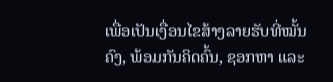ເພື່ອເປັນເງື່ອນໄຂສ້າງລາຍຮັບທີ່ໝັ້ນຄົງ, ພ້ອມກັນຄິດຄົ້ນ, ຊອກຫາ ແລະ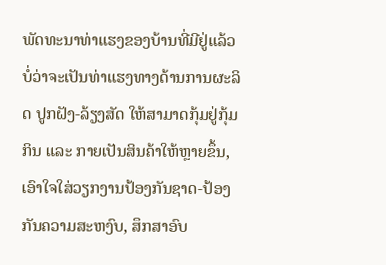ພັດທະນາທ່າແຮງຂອງບ້ານທີ່ມີຢູ່ແລ້ວ ບໍ່ວ່າຈະເປັນທ່າແຮງທາງດ້ານການຜະລິດ ປູກຝັງ-ລ້ຽງສັດ ໃຫ້ສາມາດກຸ້ມຢູ່ກຸ້ມກິນ ແລະ ກາຍເປັນສິນຄ້າໃຫ້ຫຼາຍຂຶ້ນ, ເອົາໃຈໃສ່ວຽກງານປ້ອງກັນຊາດ-ປ້ອງກັນຄວາມສະຫງົບ, ສຶກສາອົບ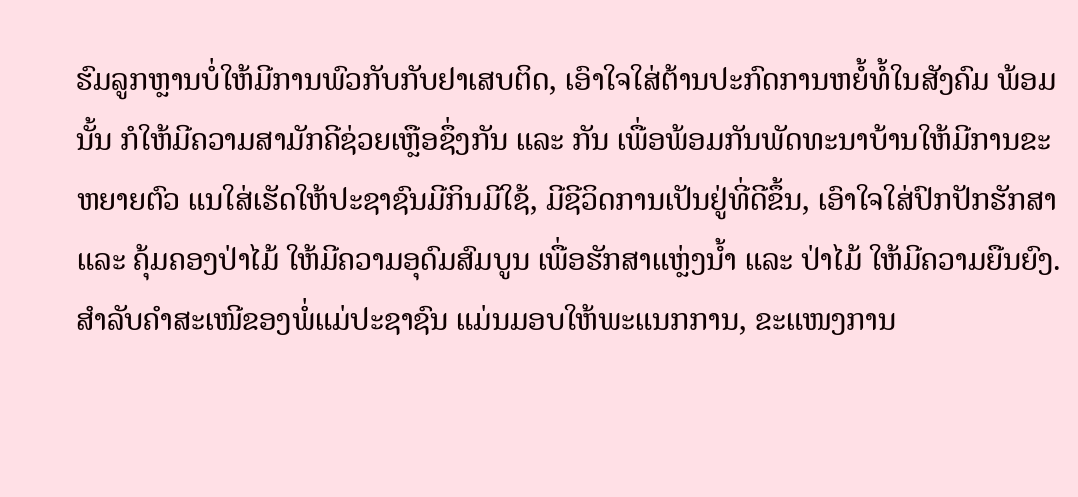ຮົມລູກຫຼານບໍ່ໃຫ້ມີການພົວກັບກັບຢາເສບຕິດ, ເອົາໃຈໃສ່ຕ້ານປະກົດການຫຍໍ້ທໍ້ໃນສັງຄົມ ພ້ອມນັ້ນ ກໍໃຫ້ມີຄວາມສາມັກຄີຊ່ວຍເຫຼືອຊຶ່ງກັນ ແລະ ກັນ ເພື່ອພ້ອມກັນພັດທະນາບ້ານໃຫ້ມີການຂະຫຍາຍຕົວ ແນໃສ່ເຮັດໃຫ້ປະຊາຊົນມີກິນມີໃຊ້, ມີຊີວິດການເປັນຢູ່ທີ່ດີຂຶ້ນ, ເອົາໃຈໃສ່ປົກປັກຮັກສາ ແລະ ຄຸ້ມຄອງປ່າໄມ້ ໃຫ້ມີຄວາມອຸດົມສົມບູນ ເພື່ອຮັກສາແຫຼ່ງນໍ້າ ແລະ ປ່າໄມ້ ໃຫ້ມີຄວາມຍືນຍົງ. ສຳລັບຄຳສະເໜີຂອງພໍ່ແມ່ປະຊາຊົນ ແມ່ນມອບໃຫ້ພະແນກການ, ຂະແໜງການ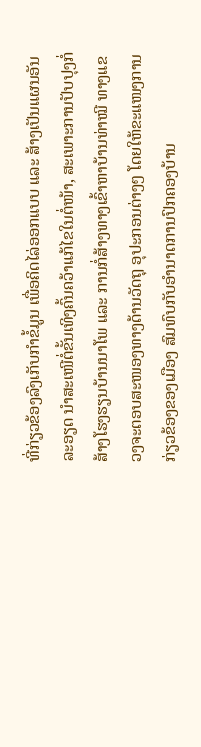ທີ່ກ່ຽວຂ້ອງລົງເກັບກຳຂໍ້ມູນ ເພື່ອຄິດໄລ່ອອກແບບ ແລະ ສ້າງເປັນແຜນອັນລະອຽດ ນຳສະເໜີຕໍ່ຂັ້ນເທິງຄົ້ນຄວ້າແກ້ໄຂໃນຕໍ່ໜ້າ, ສະເພາະການປັບປຸງກໍ່ສ້າງໂຮງຮຽນບ້ານນາໂພ ແລະ ການກໍ່ສ້າງທາງເຂົ້າຫາບ້ານທ່າໝີ ທາງແຂວງຈະຕອບສະໜອງທາງດ້ານວັດຖຸ ອຸປະກອນຕ່າງໆ ໂດຍໃຫ້ຂະແໜງການກ່ຽວຂ້ອງຂອງເມືອງ ສົມທົບກັບອຳນາດການປົກຄອງບ້ານ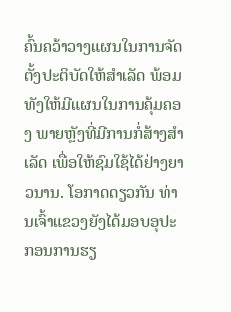ຄົ້ນຄວ້າວາງແຜນໃນການຈັດຕັ້ງປະຕິບັດໃຫ້ສຳເລັດ ພ້ອມທັງໃຫ້ມີແຜນໃນການຄຸ້ມຄອງ ພາຍຫຼັງທີ່ມີການກໍ່ສ້າງສຳເລັດ ເພື່ອໃຫ້ຊົມໃຊ້ໄດ້ຢ່າງຍາວນານ. ໂອກາດດຽວກັນ ທ່ານເຈົ້າແຂວງຍັງໄດ້ມອບອຸປະກອນການຮຽ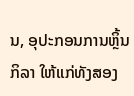ນ, ອຸປະກອນການຫຼິ້ນກິລາ ໃຫ້ແກ່ທັງສອງ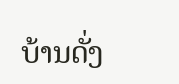ບ້ານດັ່ງ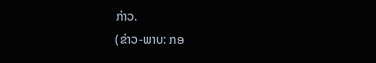ກ່າວ.
(ຂ່າວ-ພາບ: ກອ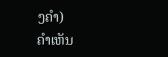ງຄໍາ)
ຄໍາເຫັນ